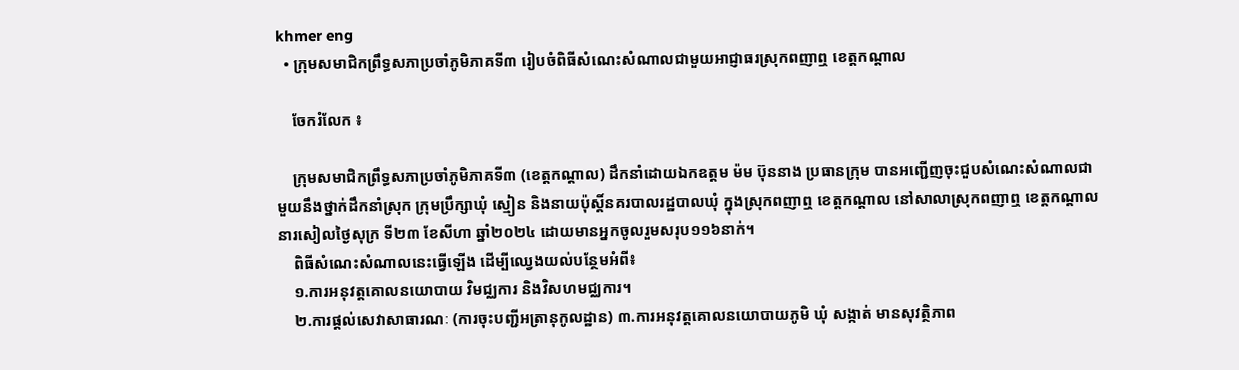khmer eng
  • ក្រុមសមាជិកព្រឹទ្ធសភាប្រចាំភូមិភាគទី៣ រៀបចំពិធីសំណេះសំណាលជាមួយអាជ្ញាធរស្រុកពញាឮ ខេត្តកណ្តាល

    ចែករំលែក ៖

    ក្រុមសមាជិកព្រឹទ្ធសភាប្រចាំភូមិភាគទី៣ (ខេត្តកណ្តាល) ដឹកនាំដោយឯកឧត្តម ម៉ម ប៊ុននាង ប្រធានក្រុម បានអញ្ជើញចុះជួបសំណេះសំណាលជាមួយនឹងថ្នាក់ដឹកនាំស្រុក ក្រុមប្រឹក្សាឃុំ ស្មៀន និងនាយប៉ុស្តិ៍នគរបាលរដ្ឋបាលឃុំ ក្នុងស្រុកពញាឮ ខេត្តកណ្តាល នៅសាលាស្រុកពញាឮ ខេត្តកណ្តាល នារសៀលថ្ងៃសុក្រ ទី២៣ ខែសីហា ឆ្នាំ២០២៤ ដោយមានអ្នកចូលរួមសរុប១១៦នាក់។
    ពិធីសំណេះសំណាលនេះធ្វើឡើង ដើម្បីឈ្វេងយល់បន្ថែមអំពី៖
    ១.ការអនុវត្តគោលនយោបាយ វិមជ្ឈការ និងវិសហមជ្ឈការ។
    ២.ការផ្តល់សេវាសាធារណៈ (ការចុះបញ្ជីអត្រានុកូលដ្ឋាន) ៣.ការអនុវត្តគោលនយោបាយភូមិ ឃុំ សង្កាត់ មានសុវត្ថិភាព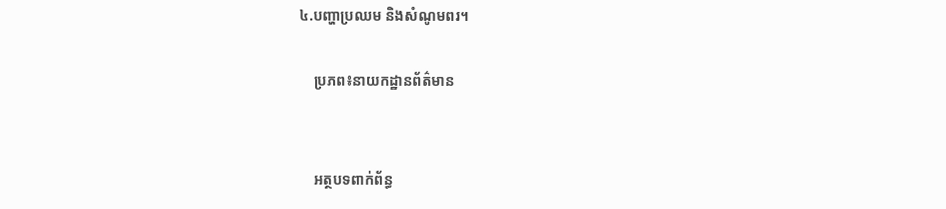៤.បញ្ហាប្រឈម និងសំណូមពរ។

    ប្រភព៖នាយកដ្ឋានព័ត៌មាន


    អត្ថបទពាក់ព័ន្ធ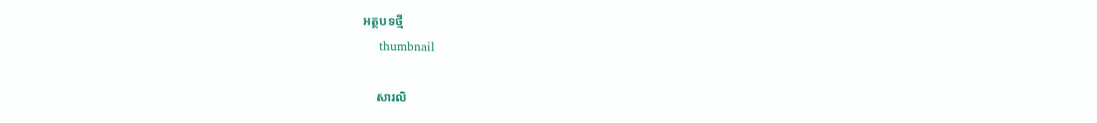អត្ថបទថ្មី
    thumbnail

    សារលិ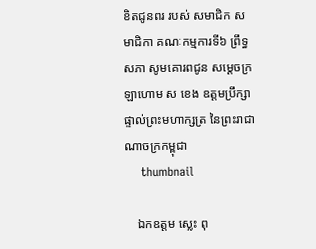ខិតជូនពរ របស់ សមាជិក សមាជិកា គណៈកម្មការទី៦ ព្រឹទ្ធសភា សូមគោរពជូន សម្តេចក្រឡាហោម ស ខេង ឧត្តមប្រឹក្សាផ្ទាល់ព្រះមហាក្សត្រ នៃព្រះរាជាណាចក្រកម្ពុជា
    thumbnail

    ឯកឧត្តម ស្លេះ ពុ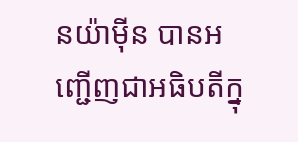នយ៉ាមុីន បានអញ្ជើញជាអធិបតីក្នុ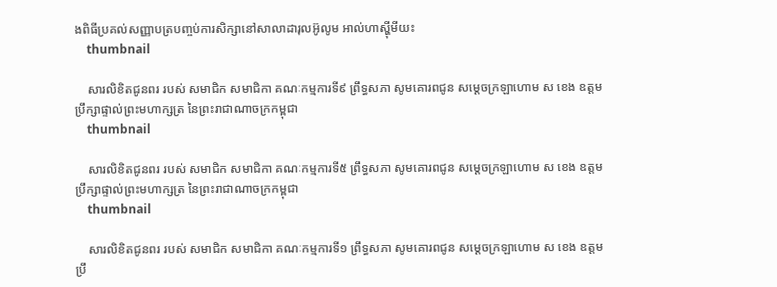ងពិធីប្រគល់សញ្ញាបត្របញ្ចប់ការសិក្សានៅសាលាដារុលអ៊ូលូម អាល់ហាស្ហុីមីយះ
    thumbnail

    សារលិខិតជូនពរ របស់ សមាជិក សមាជិកា គណៈកម្មការទី៩ ព្រឹទ្ធសភា សូមគោរពជូន សម្តេចក្រឡាហោម ស ខេង ឧត្តមប្រឹក្សាផ្ទាល់ព្រះមហាក្សត្រ នៃព្រះរាជាណាចក្រកម្ពុជា
    thumbnail

    សារលិខិតជូនពរ របស់ សមាជិក សមាជិកា គណៈកម្មការទី៥ ព្រឹទ្ធសភា សូមគោរពជូន សម្តេចក្រឡាហោម ស ខេង ឧត្តមប្រឹក្សាផ្ទាល់ព្រះមហាក្សត្រ នៃព្រះរាជាណាចក្រកម្ពុជា
    thumbnail

    សារលិខិតជូនពរ របស់ សមាជិក សមាជិកា គណៈកម្មការទី១ ព្រឹទ្ធសភា សូមគោរពជូន សម្តេចក្រឡាហោម ស ខេង ឧត្តមប្រឹ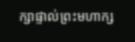ក្សាផ្ទាល់ព្រះមហាក្ស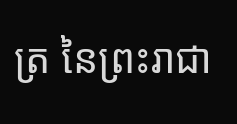ត្រ នៃព្រះរាជា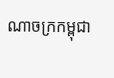ណាចក្រកម្ពុជា